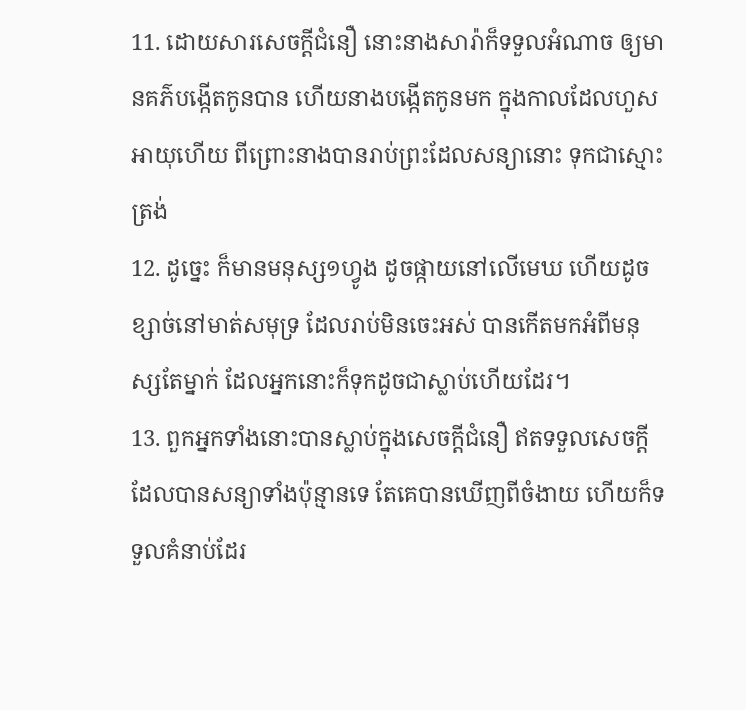11. ដោយសារសេចក្ដីជំនឿ នោះនាងសារ៉ាក៏ទទួលអំណាច ឲ្យមានគភ៌បង្កើតកូនបាន ហើយនាងបង្កើតកូនមក ក្នុងកាលដែលហួសអាយុហើយ ពីព្រោះនាងបានរាប់ព្រះដែលសន្យានោះ ទុកជាស្មោះត្រង់
12. ដូច្នេះ ក៏មានមនុស្ស១ហ្វូង ដូចផ្កាយនៅលើមេឃ ហើយដូចខ្សាច់នៅមាត់សមុទ្រ ដែលរាប់មិនចេះអស់ បានកើតមកអំពីមនុស្សតែម្នាក់ ដែលអ្នកនោះក៏ទុកដូចជាស្លាប់ហើយដែរ។
13. ពួកអ្នកទាំងនោះបានស្លាប់ក្នុងសេចក្ដីជំនឿ ឥតទទួលសេចក្ដីដែលបានសន្យាទាំងប៉ុន្មានទេ តែគេបានឃើញពីចំងាយ ហើយក៏ទទួលគំនាប់ដែរ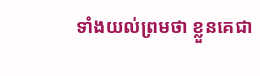ទាំងយល់ព្រមថា ខ្លួនគេជា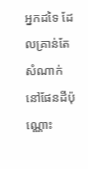អ្នកដទៃ ដែលគ្រាន់តែសំណាក់នៅផែនដីប៉ុណ្ណោះ